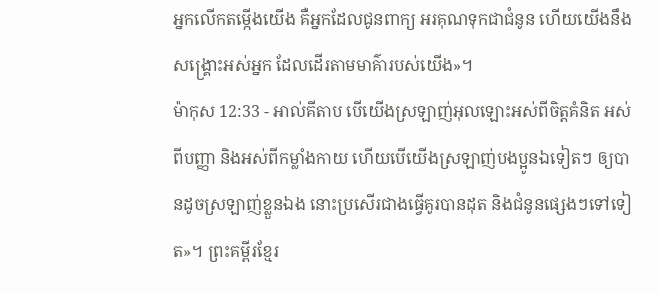អ្នកលើកតម្កើងយើង គឺអ្នកដែលជូនពាក្យ អរគុណទុកជាជំនូន ហើយយើងនឹងសង្គ្រោះអស់អ្នក ដែលដើរតាមមាគ៌ារបស់យើង»។
ម៉ាកុស 12:33 - អាល់គីតាប បើយើងស្រឡាញ់អុលឡោះអស់ពីចិត្ដគំនិត អស់ពីបញ្ញា និងអស់ពីកម្លាំងកាយ ហើយបើយើងស្រឡាញ់បងប្អូនឯទៀតៗ ឲ្យបានដូចស្រឡាញ់ខ្លួនឯង នោះប្រសើរជាងធ្វើគូរបានដុត និងជំនូនផ្សេងៗទៅទៀត»។ ព្រះគម្ពីរខ្មែរ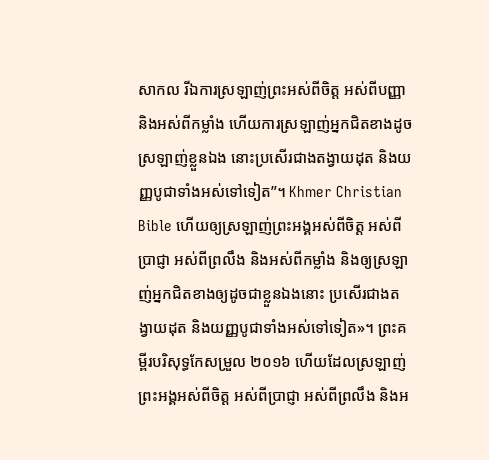សាកល រីឯការស្រឡាញ់ព្រះអស់ពីចិត្ត អស់ពីបញ្ញា និងអស់ពីកម្លាំង ហើយការស្រឡាញ់អ្នកជិតខាងដូចស្រឡាញ់ខ្លួនឯង នោះប្រសើរជាងតង្វាយដុត និងយញ្ញបូជាទាំងអស់ទៅទៀត”។ Khmer Christian Bible ហើយឲ្យស្រឡាញ់ព្រះអង្គអស់ពីចិត្ដ អស់ពីប្រាជ្ញា អស់ពីព្រលឹង និងអស់ពីកម្លាំង និងឲ្យស្រឡាញ់អ្នកជិតខាងឲ្យដូចជាខ្លួនឯងនោះ ប្រសើរជាងតង្វាយដុត និងយញ្ញបូជាទាំងអស់ទៅទៀត»។ ព្រះគម្ពីរបរិសុទ្ធកែសម្រួល ២០១៦ ហើយដែលស្រឡាញ់ព្រះអង្គអស់ពីចិត្ត អស់ពីប្រាជ្ញា អស់ពីព្រលឹង និងអ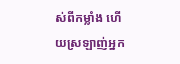ស់ពីកម្លាំង ហើយស្រឡាញ់អ្នក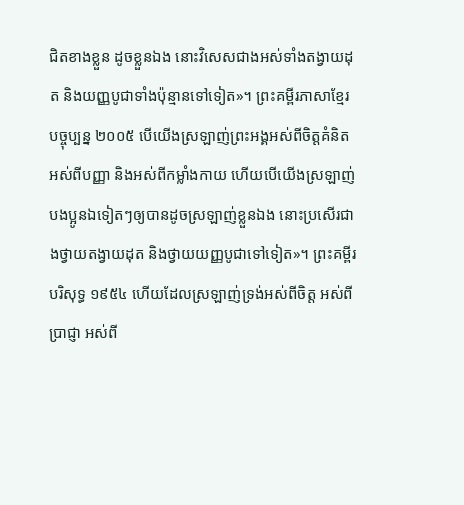ជិតខាងខ្លួន ដូចខ្លួនឯង នោះវិសេសជាងអស់ទាំងតង្វាយដុត និងយញ្ញបូជាទាំងប៉ុន្មានទៅទៀត»។ ព្រះគម្ពីរភាសាខ្មែរបច្ចុប្បន្ន ២០០៥ បើយើងស្រឡាញ់ព្រះអង្គអស់ពីចិត្តគំនិត អស់ពីបញ្ញា និងអស់ពីកម្លាំងកាយ ហើយបើយើងស្រឡាញ់បងប្អូនឯទៀតៗឲ្យបានដូចស្រឡាញ់ខ្លួនឯង នោះប្រសើរជាងថ្វាយតង្វាយដុត និងថ្វាយយញ្ញបូជាទៅទៀត»។ ព្រះគម្ពីរបរិសុទ្ធ ១៩៥៤ ហើយដែលស្រឡាញ់ទ្រង់អស់ពីចិត្ត អស់ពីប្រាជ្ញា អស់ពី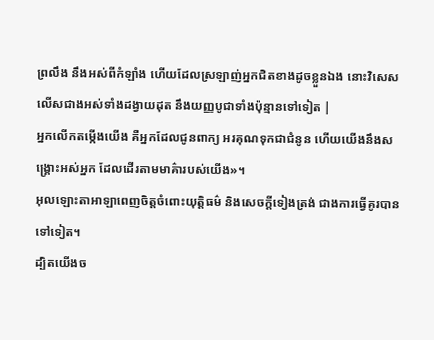ព្រលឹង នឹងអស់ពីកំឡាំង ហើយដែលស្រឡាញ់អ្នកជិតខាងដូចខ្លួនឯង នោះវិសេសលើសជាងអស់ទាំងដង្វាយដុត នឹងយញ្ញបូជាទាំងប៉ុន្មានទៅទៀត |
អ្នកលើកតម្កើងយើង គឺអ្នកដែលជូនពាក្យ អរគុណទុកជាជំនូន ហើយយើងនឹងសង្គ្រោះអស់អ្នក ដែលដើរតាមមាគ៌ារបស់យើង»។
អុលឡោះតាអាឡាពេញចិត្តចំពោះយុត្តិធម៌ និងសេចក្ដីទៀងត្រង់ ជាងការធ្វើគូរបានទៅទៀត។
ដ្បិតយើងច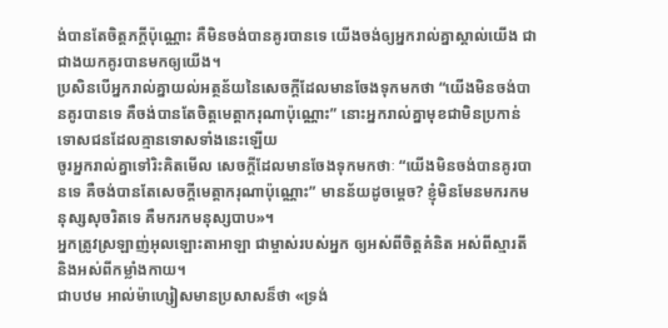ង់បានតែចិត្តភក្ដីប៉ុណ្ណោះ គឺមិនចង់បានគូរបានទេ យើងចង់ឲ្យអ្នករាល់គ្នាស្គាល់យើង ជាជាងយកគូរបានមកឲ្យយើង។
ប្រសិនបើអ្នករាល់គ្នាយល់អត្ថន័យនៃសេចក្ដីដែលមានចែងទុកមកថា “យើងមិនចង់បានគូរបានទេ គឺចង់បានតែចិត្ដមេត្ដាករុណាប៉ុណ្ណោះ” នោះអ្នករាល់គ្នាមុខជាមិនប្រកាន់ទោសជនដែលគ្មានទោសទាំងនេះឡើយ
ចូរអ្នករាល់គ្នាទៅរិះគិតមើល សេចក្ដីដែលមានចែងទុកមកថាៈ “យើងមិនចង់បានគូរបានទេ គឺចង់បានតែសេចក្ដីមេត្ដាករុណាប៉ុណ្ណោះ” មានន័យដូចម្ដេច? ខ្ញុំមិនមែនមករកមនុស្សសុចរិតទេ គឺមករកមនុស្សបាប»។
អ្នកត្រូវស្រឡាញ់អុលឡោះតាអាឡា ជាម្ចាស់របស់អ្នក ឲ្យអស់ពីចិត្តគំនិត អស់ពីស្មារតី និងអស់ពីកម្លាំងកាយ។
ជាបឋម អាល់ម៉ាហ្សៀសមានប្រសាសន៏ថា «ទ្រង់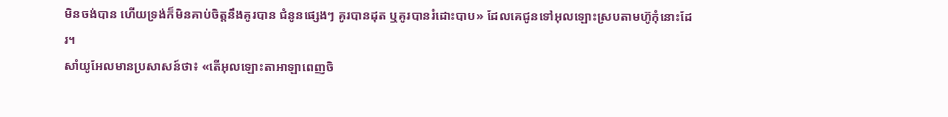មិនចង់បាន ហើយទ្រង់ក៏មិនគាប់ចិត្តនឹងគូរបាន ជំនូនផ្សេងៗ គូរបានដុត ឬគូរបានរំដោះបាប» ដែលគេជូនទៅអុលឡោះស្របតាមហ៊ូកុំនោះដែរ។
សាំយូអែលមានប្រសាសន៍ថា៖ «តើអុលឡោះតាអាឡាពេញចិ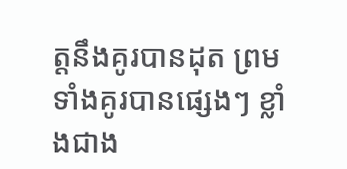ត្តនឹងគូរបានដុត ព្រមទាំងគូរបានផ្សេងៗ ខ្លាំងជាង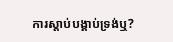ការស្តាប់បង្គាប់ទ្រង់ឬ?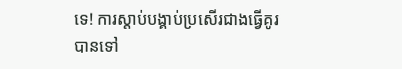ទេ! ការស្តាប់បង្គាប់ប្រសើរជាងធ្វើគូរបានទៅ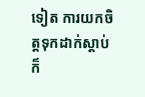ទៀត ការយកចិត្តទុកដាក់ស្តាប់ ក៏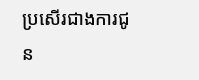ប្រសើរជាងការជូន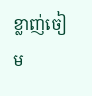ខ្លាញ់ចៀម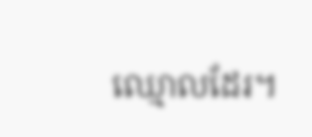ឈ្មោលដែរ។